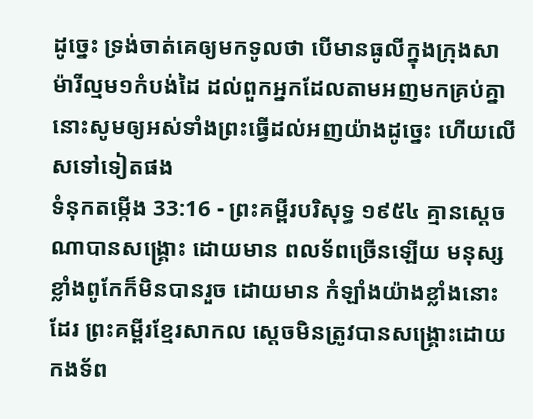ដូច្នេះ ទ្រង់ចាត់គេឲ្យមកទូលថា បើមានធូលីក្នុងក្រុងសាម៉ារីល្មម១កំបង់ដៃ ដល់ពួកអ្នកដែលតាមអញមកគ្រប់គ្នា នោះសូមឲ្យអស់ទាំងព្រះធ្វើដល់អញយ៉ាងដូច្នេះ ហើយលើសទៅទៀតផង
ទំនុកតម្កើង 33:16 - ព្រះគម្ពីរបរិសុទ្ធ ១៩៥៤ គ្មានស្តេចណាបានសង្គ្រោះ ដោយមាន ពលទ័ពច្រើនឡើយ មនុស្សខ្លាំងពូកែក៏មិនបានរួច ដោយមាន កំឡាំងយ៉ាងខ្លាំងនោះដែរ ព្រះគម្ពីរខ្មែរសាកល ស្ដេចមិនត្រូវបានសង្គ្រោះដោយកងទ័ព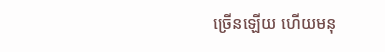ច្រើនឡើយ ហើយមនុ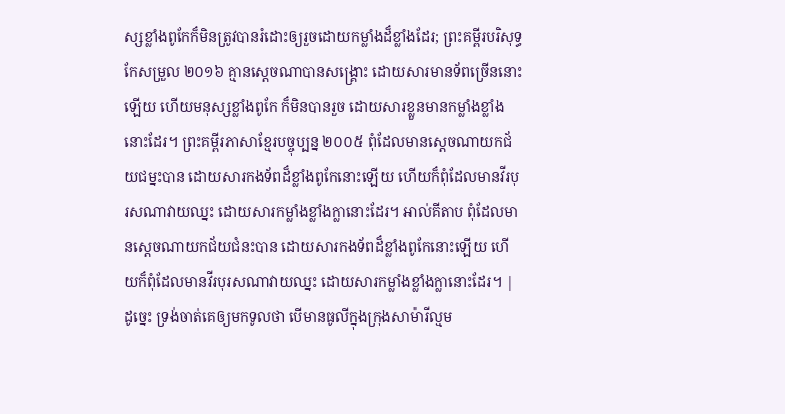ស្សខ្លាំងពូកែក៏មិនត្រូវបានរំដោះឲ្យរួចដោយកម្លាំងដ៏ខ្លាំងដែរ; ព្រះគម្ពីរបរិសុទ្ធកែសម្រួល ២០១៦ គ្មានស្តេចណាបានសង្គ្រោះ ដោយសារមានទ័ពច្រើននោះឡើយ ហើយមនុស្សខ្លាំងពូកែ ក៏មិនបានរួច ដោយសារខ្លួនមានកម្លាំងខ្លាំងនោះដែរ។ ព្រះគម្ពីរភាសាខ្មែរបច្ចុប្បន្ន ២០០៥ ពុំដែលមានស្ដេចណាយកជ័យជម្នះបាន ដោយសារកងទ័ពដ៏ខ្លាំងពូកែនោះឡើយ ហើយក៏ពុំដែលមានវីរបុរសណាវាយឈ្នះ ដោយសារកម្លាំងខ្លាំងក្លានោះដែរ។ អាល់គីតាប ពុំដែលមានស្ដេចណាយកជ័យជំនះបាន ដោយសារកងទ័ពដ៏ខ្លាំងពូកែនោះឡើយ ហើយក៏ពុំដែលមានវីរបុរសណាវាយឈ្នះ ដោយសារកម្លាំងខ្លាំងក្លានោះដែរ។ |
ដូច្នេះ ទ្រង់ចាត់គេឲ្យមកទូលថា បើមានធូលីក្នុងក្រុងសាម៉ារីល្មម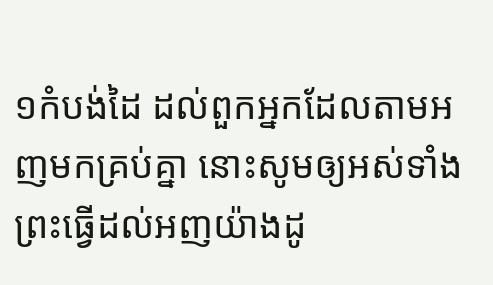១កំបង់ដៃ ដល់ពួកអ្នកដែលតាមអញមកគ្រប់គ្នា នោះសូមឲ្យអស់ទាំងព្រះធ្វើដល់អញយ៉ាងដូ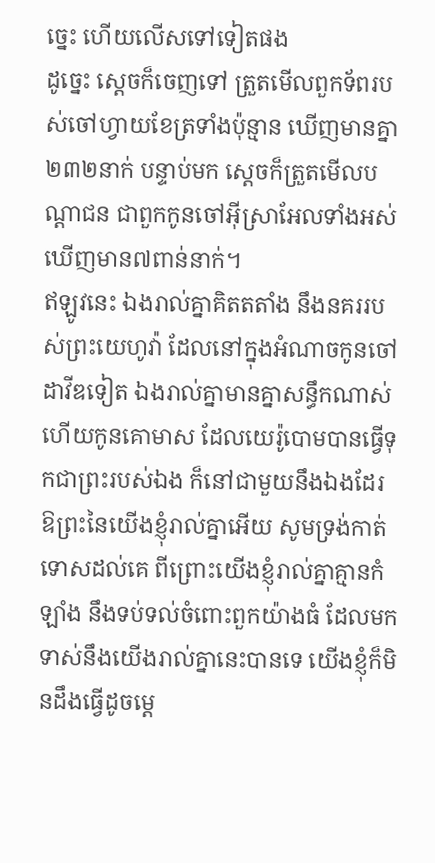ច្នេះ ហើយលើសទៅទៀតផង
ដូច្នេះ ស្តេចក៏ចេញទៅ ត្រួតមើលពួកទ័ពរបស់ចៅហ្វាយខែត្រទាំងប៉ុន្មាន ឃើញមានគ្នា២៣២នាក់ បន្ទាប់មក ស្តេចក៏ត្រួតមើលបណ្តាជន ជាពួកកូនចៅអ៊ីស្រាអែលទាំងអស់ ឃើញមាន៧ពាន់នាក់។
ឥឡូវនេះ ឯងរាល់គ្នាគិតតតាំង នឹងនគររបស់ព្រះយេហូវ៉ា ដែលនៅក្នុងអំណាចកូនចៅដាវីឌទៀត ឯងរាល់គ្នាមានគ្នាសន្ធឹកណាស់ ហើយកូនគោមាស ដែលយេរ៉ូបោមបានធ្វើទុកជាព្រះរបស់ឯង ក៏នៅជាមួយនឹងឯងដែរ
ឱព្រះនៃយើងខ្ញុំរាល់គ្នាអើយ សូមទ្រង់កាត់ទោសដល់គេ ពីព្រោះយើងខ្ញុំរាល់គ្នាគ្មានកំឡាំង នឹងទប់ទល់ចំពោះពួកយ៉ាងធំ ដែលមកទាស់នឹងយើងរាល់គ្នានេះបានទេ យើងខ្ញុំក៏មិនដឹងធ្វើដូចម្តេ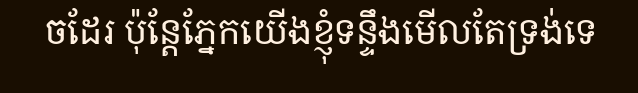ចដែរ ប៉ុន្តែភ្នែកយើងខ្ញុំទន្ទឹងមើលតែទ្រង់ទេ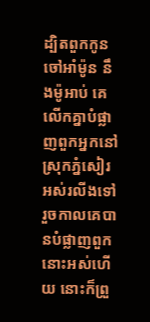ដ្បិតពួកកូនចៅអាំម៉ូន នឹងម៉ូអាប់ គេលើកគ្នាបំផ្លាញពួកអ្នកនៅស្រុកភ្នំសៀរអស់រលីងទៅ រួចកាលគេបានបំផ្លាញពួកនោះអស់ហើយ នោះក៏ព្រួ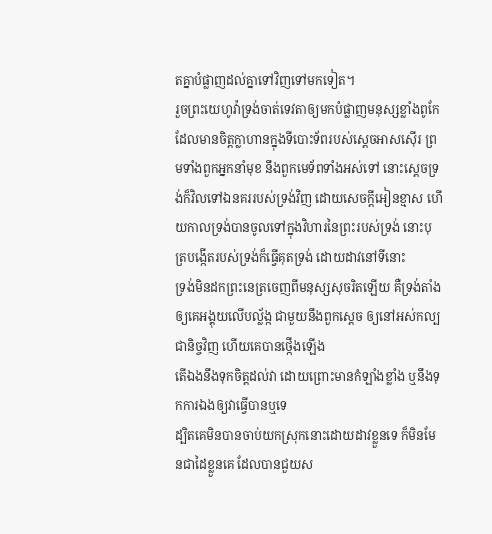តគ្នាបំផ្លាញដល់គ្នាទៅវិញទៅមកទៀត។
រួចព្រះយេហូវ៉ាទ្រង់ចាត់ទេវតាឲ្យមកបំផ្លាញមនុស្សខ្លាំងពូកែ ដែលមានចិត្តក្លាហានក្នុងទីបោះទ័ពរបស់ស្តេចអាសស៊ើរ ព្រមទាំងពួកអ្នកនាំមុខ នឹងពួកមេទ័ពទាំងអស់ទៅ នោះស្តេចទ្រង់ក៏វិលទៅឯនគររបស់ទ្រង់វិញ ដោយសេចក្ដីអៀនខ្មាស ហើយកាលទ្រង់បានចូលទៅក្នុងវិហារនៃព្រះរបស់ទ្រង់ នោះបុត្របង្កើតរបស់ទ្រង់ក៏ធ្វើគុតទ្រង់ ដោយដាវនៅទីនោះ
ទ្រង់មិនដកព្រះនេត្រចេញពីមនុស្សសុចរិតឡើយ គឺទ្រង់តាំងឲ្យគេអង្គុយលើបល្ល័ង្ក ជាមួយនឹងពួកស្តេច ឲ្យនៅអស់កល្បជានិច្ចវិញ ហើយគេបានថ្កើងឡើង
តើឯងនឹងទុកចិត្តដល់វា ដោយព្រោះមានកំឡាំងខ្លាំង ឬនឹងទុកការឯងឲ្យវាធ្វើបានឬទេ
ដ្បិតគេមិនបានចាប់យកស្រុកនោះដោយដាវខ្លួនទេ ក៏មិនមែនជាដៃខ្លួនគេ ដែលបានជួយស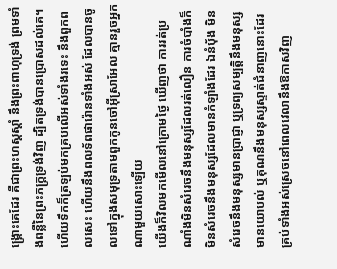ង្គ្រោះគេដែរ គឺជាព្រះហស្តស្តាំ នឹងព្រះពាហុទ្រង់ ព្រមទាំងពន្លឺនៃព្រះភក្ត្រទ្រង់វិញ ដ្បិតទ្រង់បានប្រោសដល់គេ។
ហើយទឹកក៏ត្រឡប់មកគ្របលើអស់ទាំងរទេះ នឹងពួកពលសេះ ហើយនឹងពលទ័ពផារ៉ោនទាំងអស់ ដែលបានចូលទៅក្នុងសមុទ្រតាមពួកកូនចៅអ៊ីស្រាអែល គ្មានរួចអ្នកណាមួយសោះឡើយ
យើងក៏វិលមកមើលនៅក្រោមថ្ងៃ ឃើញថា ការរត់ប្រណាំងមិនសំរេចនឹងមនុស្សដែលរត់លឿន ការចំបាំងក៏មិនសំរេចនឹងមនុស្សដែលមានកំឡាំងដែរ ឯនំបុ័ង មិនសំរេចនឹងមនុស្សមានប្រាជ្ញា ឬទ្រព្យសម្បត្តិនឹងមនុស្សមានយោបល់ ឬគុណនឹងមនុស្សស្ទាត់ជំនាញនោះដែរ គ្រប់ទាំងអស់ស្រេចនៅពេលវេលានឹងឱកាសវិញ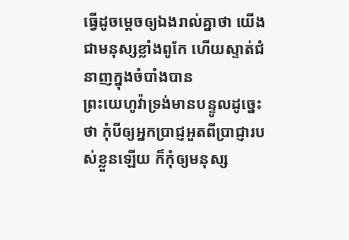ធ្វើដូចម្តេចឲ្យឯងរាល់គ្នាថា យើងជាមនុស្សខ្លាំងពូកែ ហើយស្ទាត់ជំនាញក្នុងចំបាំងបាន
ព្រះយេហូវ៉ាទ្រង់មានបន្ទូលដូច្នេះថា កុំបីឲ្យអ្នកប្រាជ្ញអួតពីប្រាជ្ញារបស់ខ្លួនឡើយ ក៏កុំឲ្យមនុស្ស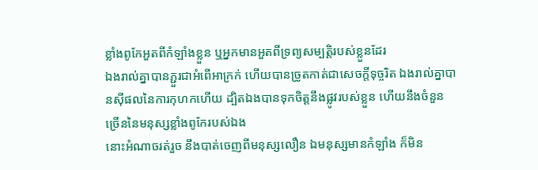ខ្លាំងពូកែអួតពីកំឡាំងខ្លួន ឬអ្នកមានអួតពីទ្រព្យសម្បត្តិរបស់ខ្លួនដែរ
ឯងរាល់គ្នាបានភ្ជួរជាអំពើអាក្រក់ ហើយបានច្រូតកាត់ជាសេចក្ដីទុច្ចរិត ឯងរាល់គ្នាបានស៊ីផលនៃការកុហកហើយ ដ្បិតឯងបានទុកចិត្តនឹងផ្លូវរបស់ខ្លួន ហើយនឹងចំនួនច្រើននៃមនុស្សខ្លាំងពូកែរបស់ឯង
នោះអំណាចរត់រួច នឹងបាត់ចេញពីមនុស្សលឿន ឯមនុស្សមានកំឡាំង ក៏មិន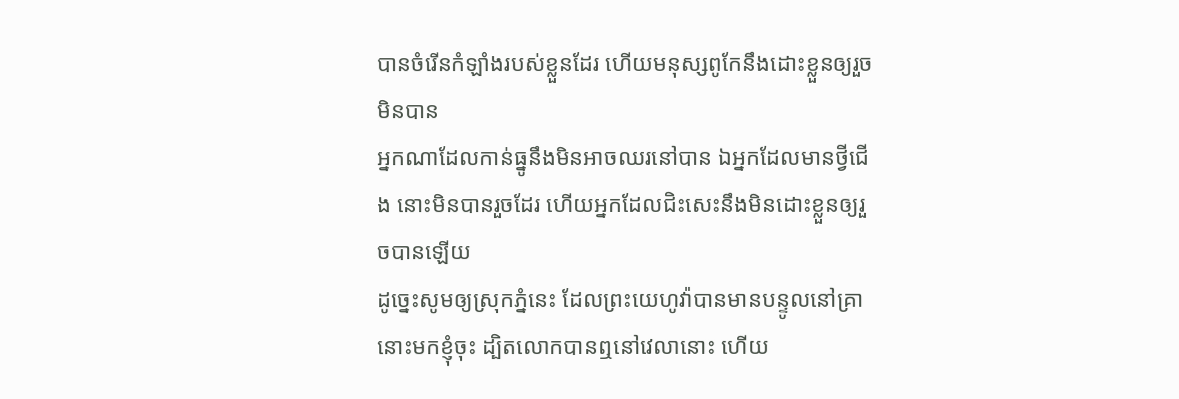បានចំរើនកំឡាំងរបស់ខ្លួនដែរ ហើយមនុស្សពូកែនឹងដោះខ្លួនឲ្យរួចមិនបាន
អ្នកណាដែលកាន់ធ្នូនឹងមិនអាចឈរនៅបាន ឯអ្នកដែលមានថ្វីជើង នោះមិនបានរួចដែរ ហើយអ្នកដែលជិះសេះនឹងមិនដោះខ្លួនឲ្យរួចបានឡើយ
ដូច្នេះសូមឲ្យស្រុកភ្នំនេះ ដែលព្រះយេហូវ៉ាបានមានបន្ទូលនៅគ្រានោះមកខ្ញុំចុះ ដ្បិតលោកបានឮនៅវេលានោះ ហើយ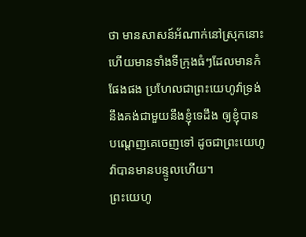ថា មានសាសន៍អ័ណាក់នៅស្រុកនោះ ហើយមានទាំងទីក្រុងធំៗដែលមានកំផែងផង ប្រហែលជាព្រះយេហូវ៉ាទ្រង់នឹងគង់ជាមួយនឹងខ្ញុំទេដឹង ឲ្យខ្ញុំបានបណ្តេញគេចេញទៅ ដូចជាព្រះយេហូវ៉ាបានមានបន្ទូលហើយ។
ព្រះយេហូ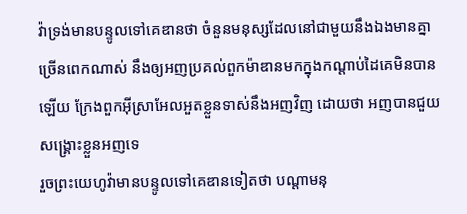វ៉ាទ្រង់មានបន្ទូលទៅគេឌានថា ចំនួនមនុស្សដែលនៅជាមួយនឹងឯងមានគ្នាច្រើនពេកណាស់ នឹងឲ្យអញប្រគល់ពួកម៉ាឌានមកក្នុងកណ្តាប់ដៃគេមិនបានឡើយ ក្រែងពួកអ៊ីស្រាអែលអួតខ្លួនទាស់នឹងអញវិញ ដោយថា អញបានជួយសង្គ្រោះខ្លួនអញទេ
រួចព្រះយេហូវ៉ាមានបន្ទូលទៅគេឌានទៀតថា បណ្តាមនុ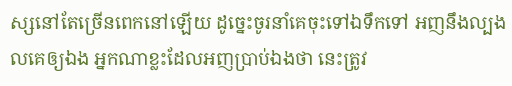ស្សនៅតែច្រើនពេកនៅឡើយ ដូច្នេះចូរនាំគេចុះទៅឯទឹកទៅ អញនឹងល្បងលគេឲ្យឯង អ្នកណាខ្លះដែលអញប្រាប់ឯងថា នេះត្រូវ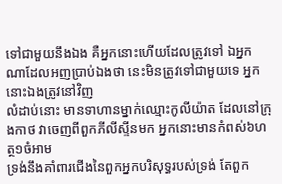ទៅជាមួយនឹងឯង គឺអ្នកនោះហើយដែលត្រូវទៅ ឯអ្នកណាដែលអញប្រាប់ឯងថា នេះមិនត្រូវទៅជាមួយទេ អ្នកនោះឯងត្រូវនៅវិញ
លំដាប់នោះ មានទាហានម្នាក់ឈ្មោះកូលីយ៉ាត ដែលនៅក្រុងកាថ វាចេញពីពួកភីលីស្ទីនមក អ្នកនោះមានកំពស់៦ហត្ថ១ចំអាម
ទ្រង់នឹងគាំពារជើងនៃពួកអ្នកបរិសុទ្ធរបស់ទ្រង់ តែពួក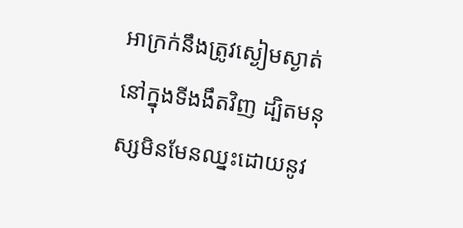អាក្រក់នឹងត្រូវស្ងៀមស្ងាត់នៅក្នុងទីងងឹតវិញ ដ្បិតមនុស្សមិនមែនឈ្នះដោយនូវ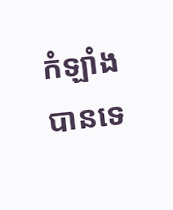កំឡាំងបានទេ